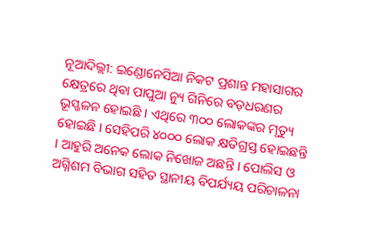ନୂଆଦିଲ୍ଲୀ: ଇଣ୍ଡୋନେସିଆ ନିକଟ ପ୍ରଶାନ୍ତ ମହାସାଗର କ୍ଷେତ୍ରରେ ଥିବା ପାପୁଆ ନ୍ୟୁ ଗିନିରେ ବଡ଼ଧରଣର ଭୂସ୍ଖଳନ ହୋଇଛି । ଏଥିରେ ୩୦୦ ଲୋକଙ୍କର ମୃତ୍ୟୁ ହୋଇଛି । ସେହିପରି ୪୦୦୦ ଲୋକ କ୍ଷତିଗ୍ରସ୍ତ ହୋଇଛନ୍ତି । ଆହୁରି ଅନେକ ଲୋକ ନିଖୋଜ ଅଛନ୍ତି । ପୋଲିସ ଓ ଅଗ୍ନିଶମ ବିଭାଗ ସହିତ ସ୍ଥାନୀୟ ବିପର୍ଯ୍ୟୟ ପରିଚାଳନା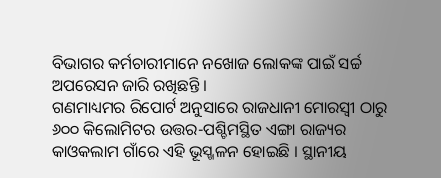ବିଭାଗର କର୍ମଚାରୀମାନେ ନଖୋଜ ଲୋକଙ୍କ ପାଇଁ ସର୍ଚ୍ଚ ଅପରେସନ ଜାରି ରଖିଛନ୍ତି ।
ଗଣମାଧ୍ୟମର ରିପୋର୍ଟ ଅନୁସାରେ ରାଜଧାନୀ ମୋରସ୍ବୀ ଠାରୁ ୬୦୦ କିଲୋମିଟର ଉତ୍ତର-ପଶ୍ଚିମସ୍ଥିତ ଏଙ୍ଗା ରାଜ୍ୟର କାଓକଲାମ ଗାଁରେ ଏହି ଭୂସ୍ଖଳନ ହୋଇଛି । ସ୍ଥାନୀୟ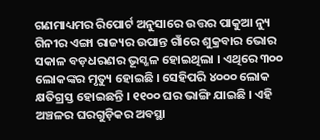ଗଣମାଧ୍ୟମର ରିପୋର୍ଟ ଅନୁସାରେ ଉତ୍ତର ପାକୁଆ ନ୍ୟୁ ଗିନୀର ଏଙ୍ଗା ରାଜ୍ୟର ଉପାନ୍ତ ଗାଁରେ ଶୁକ୍ରବାର ଭୋର ସକାଳ ବଡ଼ଧରଣର ଭୂସ୍ଖଳ ହୋଇଥିଲା । ଏଥିରେ ୩୦୦ ଲୋକଙ୍କର ମୃତ୍ୟୁ ହୋଇଛି । ସେହିପରି ୪୦୦୦ ଲୋକ କ୍ଷତିଗ୍ରସ୍ତ ହୋଇଛନ୍ତି । ୧୧୦୦ ଘର ଭାଙ୍ଗି ଯାଇଛି । ଏହି ଅଞ୍ଚଳର ଘରଗୁଡ଼ିକର ଅବସ୍ଥା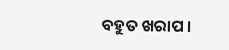ବହୁତ ଖରାପ ।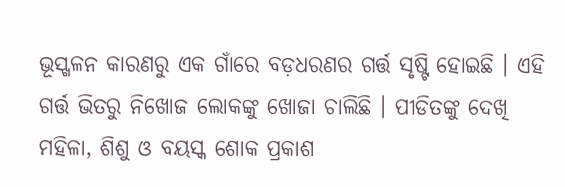ଭୂସ୍ଖଳନ କାରଣରୁ ଏକ ଗାଁରେ ବଡ଼ଧରଣର ଗର୍ତ୍ତ ସୃଷ୍ଟି ହୋଇଛି । ଏହି ଗର୍ତ୍ତ ଭିତରୁ ନିଖୋଜ ଲୋକଙ୍କୁ ଖୋଜା ଚାଲିଛି । ପୀଡିତଙ୍କୁ ଦେଖି ମହିଳା, ଶିଶୁ ଓ ବୟସ୍କ ଶୋକ ପ୍ରକାଶ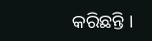କରିଛନ୍ତି ।